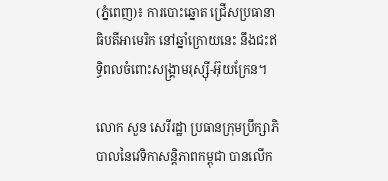(ភ្នំពេញ)៖ ការបោះឆ្នោត ជ្រើសប្រធានាធិបតីអាមេរិក នៅឆ្នាំក្រោយនេះ នឹងជះឥទ្ធិពលចំពោះសង្គ្រាមរុស្ស៊ី-អ៊ុយក្រែន។

លោក សួន សេរីរដ្ឋា ប្រធានក្រុមប្រឹក្សាភិបាលនៃវេទិកាសន្តិភាពកម្ពុជា បានលើក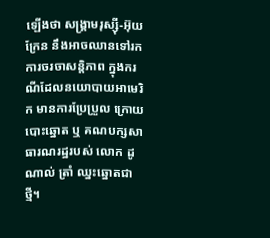ឡើងថា សង្គ្រាមរុស្ស៊ី-អ៊ុយក្រែន នឹងអាចឈានទៅរកការចរចាសន្តិភាព ក្នុងករណីដែលនយោបាយអាមេរិក មានការប្រែប្រួល ក្រោយបោះឆ្នោត ឬ គណបក្សសាធារណរដ្ឋរបស់ លោក ដូណាល់ ត្រាំ ឈ្នះឆ្នោតជាថ្មី។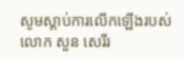សូមស្ដាប់ការលើកឡើងរបស់ លោក សួន សេរីរ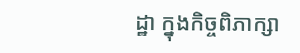ដ្ឋា ក្នុងកិច្ចពិភាក្សា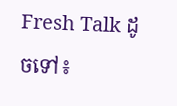Fresh Talk ដូចទៅ៖